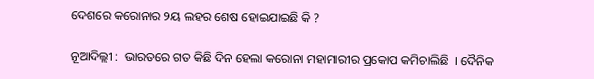ଦେଶରେ କରୋନାର ୨ୟ ଲହର ଶେଷ ହୋଇଯାଇଛି କି ?

ନୂଆଦିଲ୍ଲୀ :  ଭାରତରେ ଗତ କିଛି ଦିନ ହେଲା କରୋନା ମହାମାରୀର ପ୍ରକୋପ କମିଚାଲିଛି  । ଦୈନିକ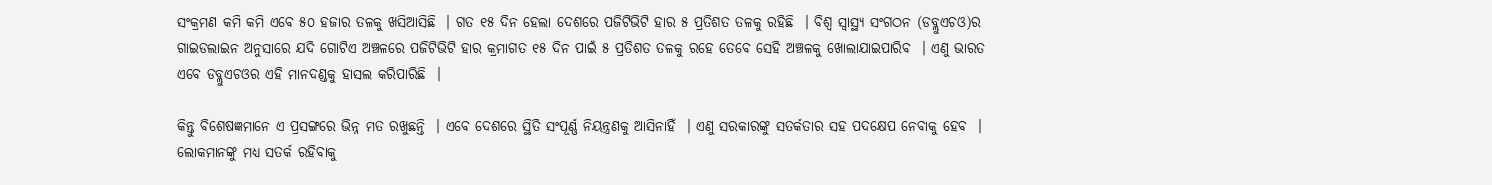ସଂକ୍ରମଣ କମି କମି ଏବେ ୫୦ ହଜାର ତଳକୁ ଖସିଆସିଛି  । ଗତ ୧୫ ଦିନ ହେଲା ଦେଶରେ ପଜିଟିଭିଟି ହାର ୫ ପ୍ରତିଶତ ତଳକୁ ରହିଛି  । ବିଶ୍ବ ସ୍ବାସ୍ଥ୍ୟ ସଂଗଠନ (ଡବ୍ଲୁଏଚଓ)ର ଗାଇଡଲାଇନ ଅନୁସାରେ ଯଦି ଗୋଟିଏ ଅଞ୍ଚଳରେ ପଜିଟିଭିଟି ହାର କ୍ରମାଗତ ୧୫ ଦିନ ପାଇଁ ୫ ପ୍ରତିଶତ ତଳକୁ ରହେ ତେବେ ସେହି ଅଞ୍ଚଳକୁ ଖୋଲାଯାଇପାରିବ  । ଏଣୁ ଭାରତ ଏବେ ଡବ୍ଲୁଏଚଓର ଏହି ମାନଦଣ୍ଡକୁ ହାସଲ କରିପାରିଛି  ।

କିନ୍ତୁ ବିଶେଷଜ୍ଞମାନେ ଏ ପ୍ରସଙ୍ଗରେ ଭିନ୍ନ ମତ ରଖୁଛନ୍ତି  । ଏବେ ଦେଶରେ ସ୍ଥିତି ସଂପୂର୍ଣ୍ଣ ନିୟନ୍ତ୍ରଣକୁ ଆସିନାହିଁ  । ଏଣୁ ସରକାରଙ୍କୁ ସତର୍କତାର ସହ ପଦକ୍ଷେପ ନେବାକୁ ହେବ  । ଲୋକମାନଙ୍କୁ ମଧ୍ୟ ସତର୍କ ରହିବାକୁ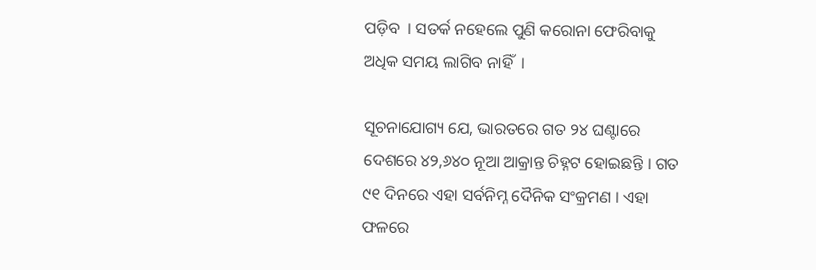ପଡ଼ିବ  । ସତର୍କ ନହେଲେ ପୁଣି କରୋନା ଫେରିବାକୁ ଅଧିକ ସମୟ ଲାଗିବ ନାହିଁ  ।

ସୂଚନାଯୋଗ୍ୟ ଯେ, ଭାରତରେ ଗତ ୨୪ ଘଣ୍ଟାରେ ଦେଶରେ ୪୨,୬୪୦ ନୂଆ ଆକ୍ରାନ୍ତ ଚିହ୍ନଟ ହୋଇଛନ୍ତି । ଗତ ୯୧ ଦିନରେ ଏହା ସର୍ବନିମ୍ନ ଦୈନିକ ସଂକ୍ରମଣ । ଏହା ଫଳରେ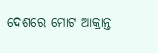ଦେଶରେ ମୋଟ ଆକ୍ରାନ୍ତ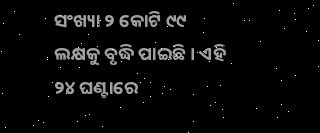ସଂଖ୍ୟା ୨ କୋଟି ୯୯ ଲକ୍ଷକୁ ବୃଦ୍ଧି ପାଇଛି । ଏହି ୨୪ ଘଣ୍ଟାରେ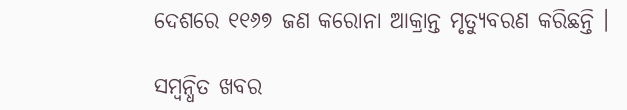ଦେଶରେ ୧୧୬୭ ଜଣ କରୋନା ଆକ୍ରାନ୍ତ ମୃତ୍ୟୁବରଣ କରିଛନ୍ତି ।

ସମ୍ବନ୍ଧିତ ଖବର